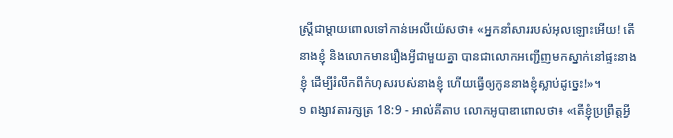ស្ត្រីជាម្តាយពោលទៅកាន់អេលីយ៉េសថា៖ «អ្នកនាំសាររបស់អុលឡោះអើយ! តើនាងខ្ញុំ និងលោកមានរឿងអ្វីជាមួយគ្នា បានជាលោកអញ្ជើញមកស្នាក់នៅផ្ទះនាងខ្ញុំ ដើម្បីរំលឹកពីកំហុសរបស់នាងខ្ញុំ ហើយធ្វើឲ្យកូននាងខ្ញុំស្លាប់ដូច្នេះ!»។
១ ពង្សាវតារក្សត្រ 18:9 - អាល់គីតាប លោកអូបាឌាពោលថា៖ «តើខ្ញុំប្រព្រឹត្តអ្វី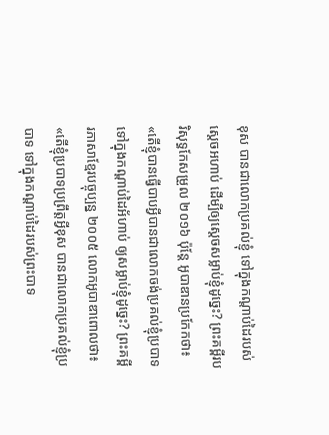ខុស បានជាលោកប្រគល់ខ្ញុំ ទៅក្នុងកណ្តាប់ដៃរបស់ស្តេចអហាប់ ដើម្បីឲ្យស្តេចសម្លាប់ខ្ញុំដូច្នេះ? ព្រះគម្ពីរបរិសុទ្ធកែសម្រួល ២០១៦ ប៉ុន្តែ អូបាឌានប្រកែកថា៖ «តើខ្ញុំបានធ្វើបាបអ្វីបានជាលោកចង់ប្រគល់ខ្ញុំប្របាទទៅក្នុងកណ្ដាប់ដៃអ័ហាប់ ឲ្យសម្លាប់ខ្ញុំដូច្នេះ? ព្រះគម្ពីរភាសាខ្មែរបច្ចុប្បន្ន ២០០៥ លោកអូបាឌាពោលថា៖ «តើខ្ញុំប្របាទប្រព្រឹត្តអ្វីខុស បានជាលោកប្រគល់ខ្ញុំប្របាទ ទៅក្នុងកណ្ដាប់ដៃរបស់ព្រះបាទ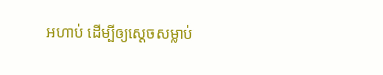អហាប់ ដើម្បីឲ្យស្ដេចសម្លាប់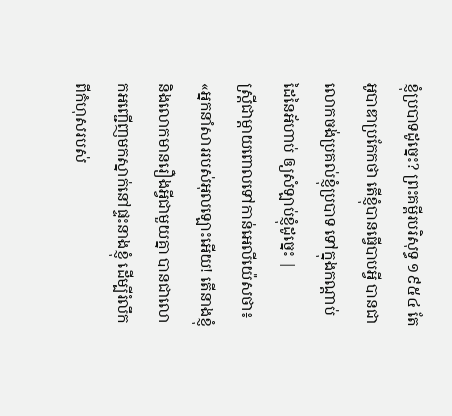ខ្ញុំប្របាទដូច្នេះ? ព្រះគម្ពីរបរិសុទ្ធ ១៩៥៤ តែអូបាឌាប្រកែកថា តើខ្ញុំបានធ្វើបាបអ្វី បានជាលោកចង់ប្រគល់ខ្ញុំប្របាទ ទៅក្នុងកណ្តាប់ដៃនៃអ័ហាប់ ឲ្យសំឡាប់ខ្ញុំដូច្នេះ |
ស្ត្រីជាម្តាយពោលទៅកាន់អេលីយ៉េសថា៖ «អ្នកនាំសាររបស់អុលឡោះអើយ! តើនាងខ្ញុំ និងលោកមានរឿងអ្វីជាមួយគ្នា បានជាលោកអញ្ជើញមកស្នាក់នៅផ្ទះនាងខ្ញុំ ដើម្បីរំលឹកពីកំហុសរបស់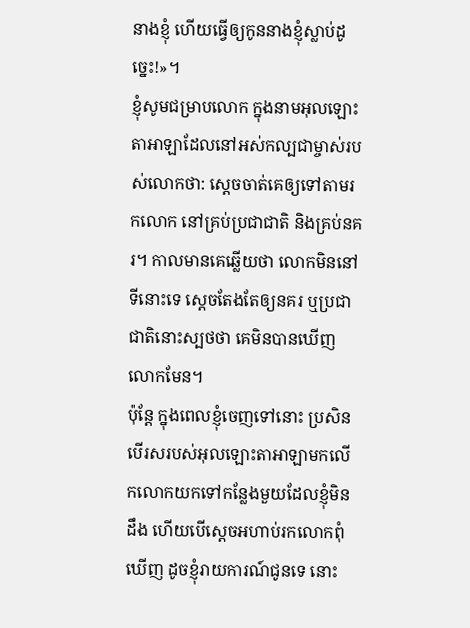នាងខ្ញុំ ហើយធ្វើឲ្យកូននាងខ្ញុំស្លាប់ដូច្នេះ!»។
ខ្ញុំសូមជម្រាបលោក ក្នុងនាមអុលឡោះតាអាឡាដែលនៅអស់កល្បជាម្ចាស់របស់លោកថា: ស្តេចចាត់គេឲ្យទៅតាមរកលោក នៅគ្រប់ប្រជាជាតិ និងគ្រប់នគរ។ កាលមានគេឆ្លើយថា លោកមិននៅទីនោះទេ ស្តេចតែងតែឲ្យនគរ ឬប្រជាជាតិនោះស្បថថា គេមិនបានឃើញលោកមែន។
ប៉ុន្តែ ក្នុងពេលខ្ញុំចេញទៅនោះ ប្រសិនបើរសរបស់អុលឡោះតាអាឡាមកលើកលោកយកទៅកន្លែងមួយដែលខ្ញុំមិនដឹង ហើយបើស្តេចអហាប់រកលោកពុំឃើញ ដូចខ្ញុំរាយការណ៍ជូនទេ នោះ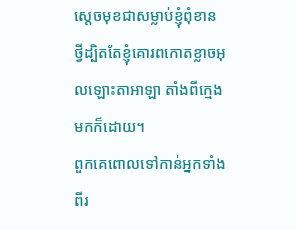ស្តេចមុខជាសម្លាប់ខ្ញុំពុំខាន ថ្វីដ្បិតតែខ្ញុំគោរពកោតខ្លាចអុលឡោះតាអាឡា តាំងពីក្មេងមកក៏ដោយ។
ពួកគេពោលទៅកាន់អ្នកទាំងពីរ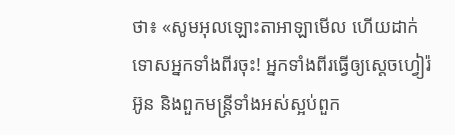ថា៖ «សូមអុលឡោះតាអាឡាមើល ហើយដាក់ទោសអ្នកទាំងពីរចុះ! អ្នកទាំងពីរធ្វើឲ្យស្តេចហ្វៀរ៉អ៊ូន និងពួកមន្ត្រីទាំងអស់ស្អប់ពួក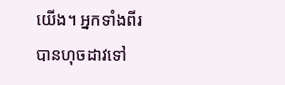យើង។ អ្នកទាំងពីរបានហុចដាវទៅ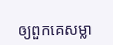ឲ្យពួកគេសម្លា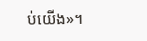ប់យើង»។